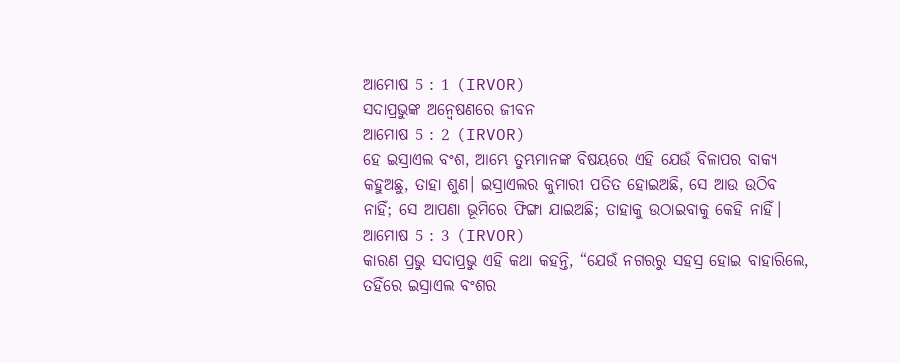ଆମୋଷ 5 : 1 (IRVOR)
ସଦାପ୍ରଭୁଙ୍କ ଅନ୍ୱେଷଣରେ ଜୀବନ
ଆମୋଷ 5 : 2 (IRVOR)
ହେ ଇସ୍ରାଏଲ ବଂଶ, ଆମ୍ଭେ ତୁମ୍ଭମାନଙ୍କ ବିଷୟରେ ଏହି ଯେଉଁ ବିଳାପର ବାକ୍ୟ କହୁଅଛୁ, ତାହା ଶୁଣ। ଇସ୍ରାଏଲର କୁମାରୀ ପତିତ ହୋଇଅଛି, ସେ ଆଉ ଉଠିବ ନାହିଁ; ସେ ଆପଣା ଭୂମିରେ ଫିଙ୍ଗା ଯାଇଅଛି; ତାହାକୁ ଉଠାଇବାକୁ କେହି ନାହିଁ।
ଆମୋଷ 5 : 3 (IRVOR)
କାରଣ ପ୍ରଭୁ ସଦାପ୍ରଭୁ ଏହି କଥା କହନ୍ତି, “ଯେଉଁ ନଗରରୁ ସହସ୍ର ହୋଇ ବାହାରିଲେ, ତହିଁରେ ଇସ୍ରାଏଲ ବଂଶର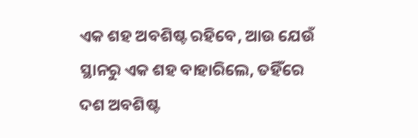ଏକ ଶହ ଅବଶିଷ୍ଟ ରହିବେ, ଆଉ ଯେଉଁ ସ୍ଥାନରୁ ଏକ ଶହ ବାହାରିଲେ, ତହିଁରେ ଦଶ ଅବଶିଷ୍ଟ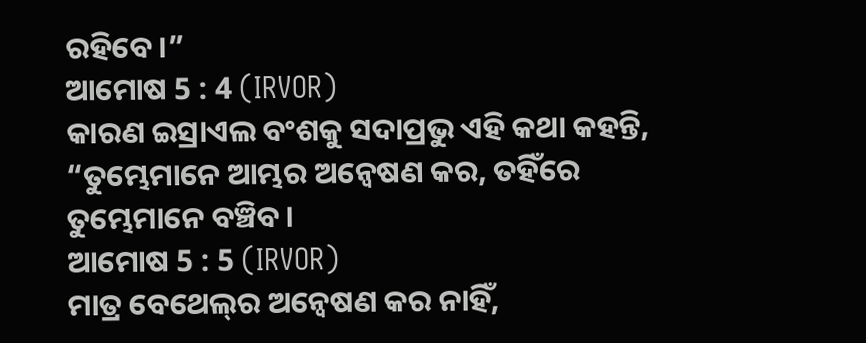ରହିବେ।”
ଆମୋଷ 5 : 4 (IRVOR)
କାରଣ ଇସ୍ରାଏଲ ବଂଶକୁ ସଦାପ୍ରଭୁ ଏହି କଥା କହନ୍ତି, “ତୁମ୍ଭେମାନେ ଆମ୍ଭର ଅନ୍ୱେଷଣ କର, ତହିଁରେ ତୁମ୍ଭେମାନେ ବଞ୍ଚିବ।
ଆମୋଷ 5 : 5 (IRVOR)
ମାତ୍ର ବେଥେଲ୍‍ର ଅନ୍ଵେଷଣ କର ନାହିଁ,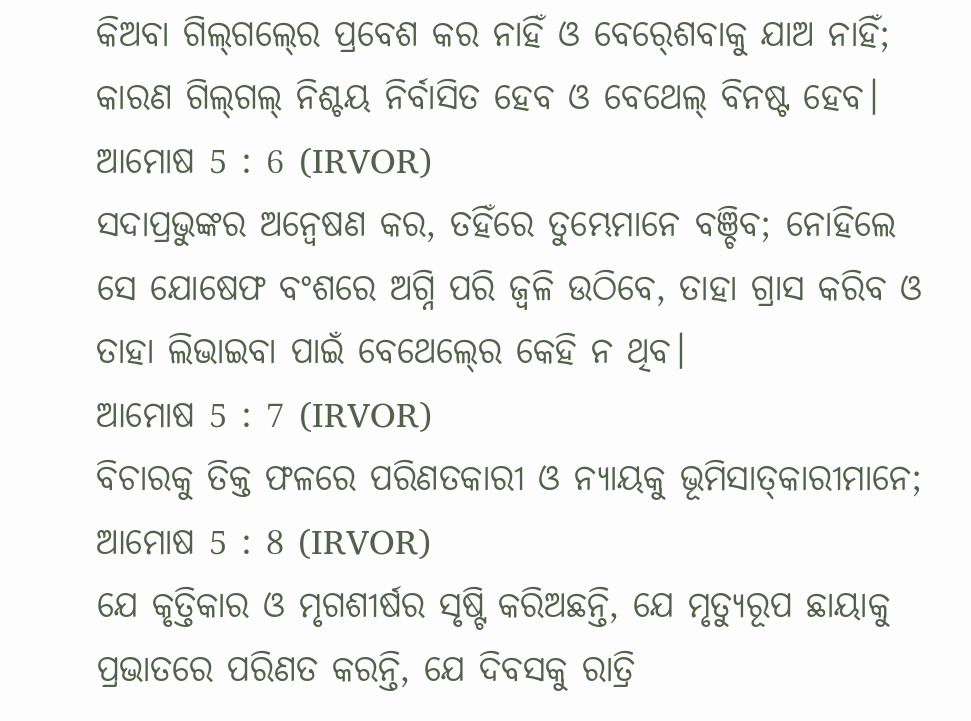କିଅବା ଗିଲ୍‍ଗଲ୍‍ରେ ପ୍ରବେଶ କର ନାହିଁ ଓ ବେର୍‍ଶେବାକୁ ଯାଅ ନାହିଁ; କାରଣ ଗିଲ୍‍ଗଲ୍‍ ନିଶ୍ଚୟ ନିର୍ବାସିତ ହେବ ଓ ବେଥେଲ୍‍ ବିନଷ୍ଟ ହେବ।
ଆମୋଷ 5 : 6 (IRVOR)
ସଦାପ୍ରଭୁଙ୍କର ଅନ୍ଵେଷଣ କର, ତହିଁରେ ତୁମ୍ଭେମାନେ ବଞ୍ଚିବ; ନୋହିଲେ ସେ ଯୋଷେଫ ବଂଶରେ ଅଗ୍ନି ପରି ଜ୍ୱଳି ଉଠିବେ, ତାହା ଗ୍ରାସ କରିବ ଓ ତାହା ଲିଭାଇବା ପାଇଁ ବେଥେଲ୍‍ରେ କେହି ନ ଥିବ।
ଆମୋଷ 5 : 7 (IRVOR)
ବିଚାରକୁ ତିକ୍ତ ଫଳରେ ପରିଣତକାରୀ ଓ ନ୍ୟାୟକୁ ଭୂମିସାତ୍‍କାରୀମାନେ;
ଆମୋଷ 5 : 8 (IRVOR)
ଯେ କୃତ୍ତିକାର ଓ ମୃଗଶୀର୍ଷର ସୃଷ୍ଟି କରିଅଛନ୍ତି, ଯେ ମୃତ୍ୟୁରୂପ ଛାୟାକୁ ପ୍ରଭାତରେ ପରିଣତ କରନ୍ତି, ଯେ ଦିବସକୁ ରାତ୍ରି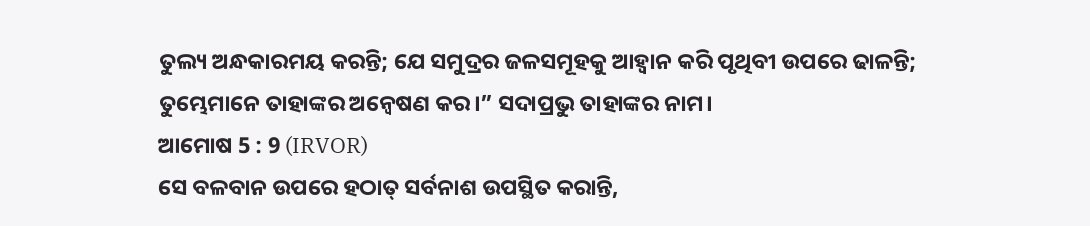ତୁଲ୍ୟ ଅନ୍ଧକାରମୟ କରନ୍ତି; ଯେ ସମୁଦ୍ରର ଜଳସମୂହକୁ ଆହ୍ୱାନ କରି ପୃଥିବୀ ଉପରେ ଢାଳନ୍ତି; ତୁମ୍ଭେମାନେ ତାହାଙ୍କର ଅନ୍ଵେଷଣ କର।” ସଦାପ୍ରଭୁ ତାହାଙ୍କର ନାମ।
ଆମୋଷ 5 : 9 (IRVOR)
ସେ ବଳବାନ ଉପରେ ହଠାତ୍ ସର୍ବନାଶ ଉପସ୍ଥିତ କରାନ୍ତି,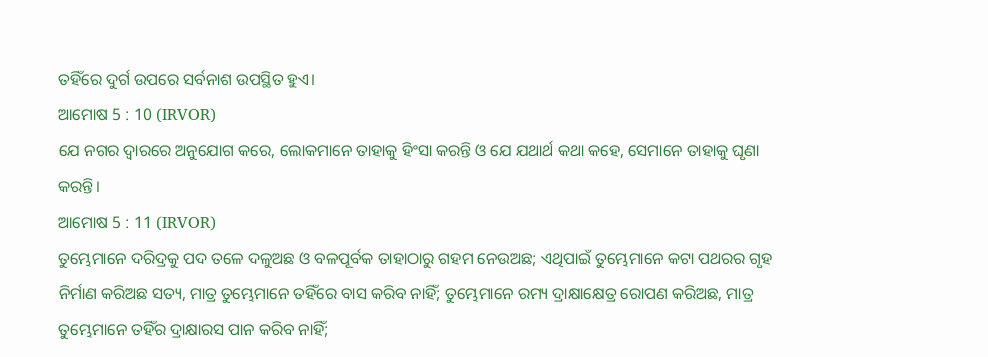ତହିଁରେ ଦୁର୍ଗ ଉପରେ ସର୍ବନାଶ ଉପସ୍ଥିତ ହୁଏ।
ଆମୋଷ 5 : 10 (IRVOR)
ଯେ ନଗର ଦ୍ୱାରରେ ଅନୁଯୋଗ କରେ, ଲୋକମାନେ ତାହାକୁ ହିଂସା କରନ୍ତି ଓ ଯେ ଯଥାର୍ଥ କଥା କହେ, ସେମାନେ ତାହାକୁ ଘୃଣା କରନ୍ତି।
ଆମୋଷ 5 : 11 (IRVOR)
ତୁମ୍ଭେମାନେ ଦରିଦ୍ରକୁ ପଦ ତଳେ ଦଳୁଅଛ ଓ ବଳପୂର୍ବକ ତାହାଠାରୁ ଗହମ ନେଉଅଛ; ଏଥିପାଇଁ ତୁମ୍ଭେମାନେ କଟା ପଥରର ଗୃହ ନିର୍ମାଣ କରିଅଛ ସତ୍ୟ, ମାତ୍ର ତୁମ୍ଭେମାନେ ତହିଁରେ ବାସ କରିବ ନାହିଁ; ତୁମ୍ଭେମାନେ ରମ୍ୟ ଦ୍ରାକ୍ଷାକ୍ଷେତ୍ର ରୋପଣ କରିଅଛ, ମାତ୍ର ତୁମ୍ଭେମାନେ ତହିଁର ଦ୍ରାକ୍ଷାରସ ପାନ କରିବ ନାହିଁ;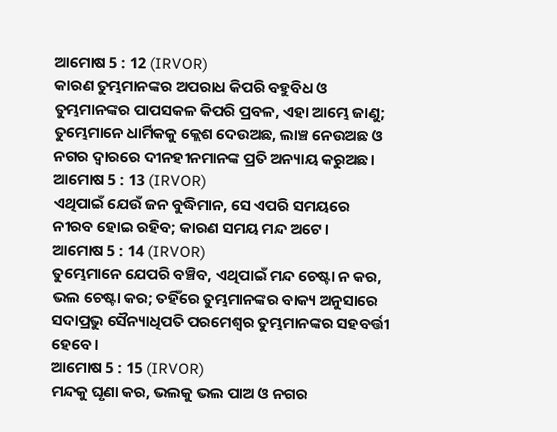ଆମୋଷ 5 : 12 (IRVOR)
କାରଣ ତୁମ୍ଭମାନଙ୍କର ଅପରାଧ କିପରି ବହୁବିଧ ଓ ତୁମ୍ଭମାନଙ୍କର ପାପସକଳ କିପରି ପ୍ରବଳ, ଏହା ଆମ୍ଭେ ଜାଣୁ; ତୁମ୍ଭେମାନେ ଧାର୍ମିକକୁ କ୍ଲେଶ ଦେଉଅଛ, ଲାଞ୍ଚ ନେଉଅଛ ଓ ନଗର ଦ୍ୱାରରେ ଦୀନହୀନମାନଙ୍କ ପ୍ରତି ଅନ୍ୟାୟ କରୁଅଛ।
ଆମୋଷ 5 : 13 (IRVOR)
ଏଥିପାଇଁ ଯେଉଁ ଜନ ବୁଦ୍ଧିମାନ, ସେ ଏପରି ସମୟରେ ନୀରବ ହୋଇ ରହିବ; କାରଣ ସମୟ ମନ୍ଦ ଅଟେ।
ଆମୋଷ 5 : 14 (IRVOR)
ତୁମ୍ଭେମାନେ ଯେପରି ବଞ୍ଚିବ, ଏଥିପାଇଁ ମନ୍ଦ ଚେଷ୍ଟା ନ କର, ଭଲ ଚେଷ୍ଟା କର; ତହିଁରେ ତୁମ୍ଭମାନଙ୍କର ବାକ୍ୟ ଅନୁସାରେ ସଦାପ୍ରଭୁ ସୈନ୍ୟାଧିପତି ପରମେଶ୍ୱର ତୁମ୍ଭମାନଙ୍କର ସହବର୍ତ୍ତୀ ହେବେ।
ଆମୋଷ 5 : 15 (IRVOR)
ମନ୍ଦକୁ ଘୃଣା କର, ଭଲକୁ ଭଲ ପାଅ ଓ ନଗର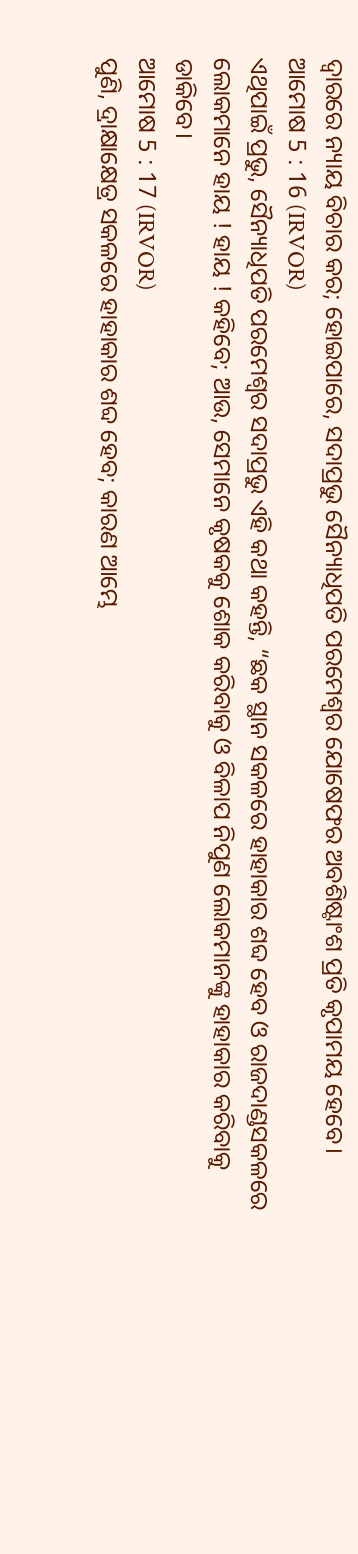ଦ୍ୱାରରେ ନ୍ୟାୟ ବିଚାର କର; ହୋଇପାରେ, ସଦାପ୍ରଭୁ ସୈନ୍ୟାଧିପତି ପରମେଶ୍ୱର ଯୋଷେଫର ଅବଶିଷ୍ଟାଂଶ ପ୍ରତି କୃପାମୟ ହେବେ।
ଆମୋଷ 5 : 16 (IRVOR)
ଏଥିପାଇଁ ପ୍ରଭୁ, ସୈନ୍ୟାଧିପତି ପରମେଶ୍ୱର ସଦାପ୍ରଭୁ ଏହି କଥା କହନ୍ତି, “ଛକ ସ୍ଥାନ ସକଳରେ ହାହାକାର ଶବ୍ଦ ହେବ ଓ ରାଜଦାଣ୍ଡସକଳରେ ଲୋକମାନେ ହାୟ ! ହାୟ ! କହିବେ; ଆଉ, ସେମାନେ କୃଷକକୁ ଶୋକ କରିବାକୁ ଓ ବିଳାପ ନିପୁଣ ଲୋକମାନଙ୍କୁ ହାହାକାର କରିବାକୁ ଡାକିବେ।
ଆମୋଷ 5 : 17 (IRVOR)
ପୁଣି, ଦ୍ରାକ୍ଷାକ୍ଷେତ୍ର ସକଳରେ ହାହାକାର ଶବ୍ଦ ହେବ; କାରଣ ଆମ୍ଭେ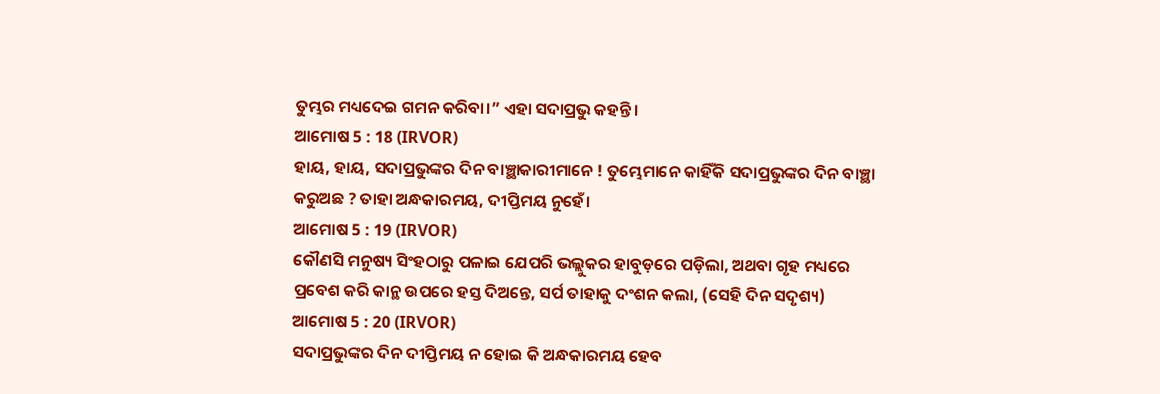ତୁମ୍ଭର ମଧ୍ୟଦେଇ ଗମନ କରିବା।” ଏହା ସଦାପ୍ରଭୁ କହନ୍ତି।
ଆମୋଷ 5 : 18 (IRVOR)
ହାୟ, ହାୟ, ସଦାପ୍ରଭୁଙ୍କର ଦିନ ବାଞ୍ଛାକାରୀମାନେ ! ତୁମ୍ଭେମାନେ କାହିଁକି ସଦାପ୍ରଭୁଙ୍କର ଦିନ ବାଞ୍ଛା କରୁଅଛ ? ତାହା ଅନ୍ଧକାରମୟ, ଦୀପ୍ତିମୟ ନୁହେଁ।
ଆମୋଷ 5 : 19 (IRVOR)
କୌଣସି ମନୁଷ୍ୟ ସିଂହଠାରୁ ପଳାଇ ଯେପରି ଭଲ୍ଲୁକର ହାବୁଡ଼ରେ ପଡ଼ିଲା, ଅଥବା ଗୃହ ମଧ୍ୟରେ ପ୍ରବେଶ କରି କାନ୍ଥ ଉପରେ ହସ୍ତ ଦିଅନ୍ତେ, ସର୍ପ ତାହାକୁ ଦଂଶନ କଲା, (ସେହି ଦିନ ସଦୃଶ୍ୟ)
ଆମୋଷ 5 : 20 (IRVOR)
ସଦାପ୍ରଭୁଙ୍କର ଦିନ ଦୀପ୍ତିମୟ ନ ହୋଇ କି ଅନ୍ଧକାରମୟ ହେବ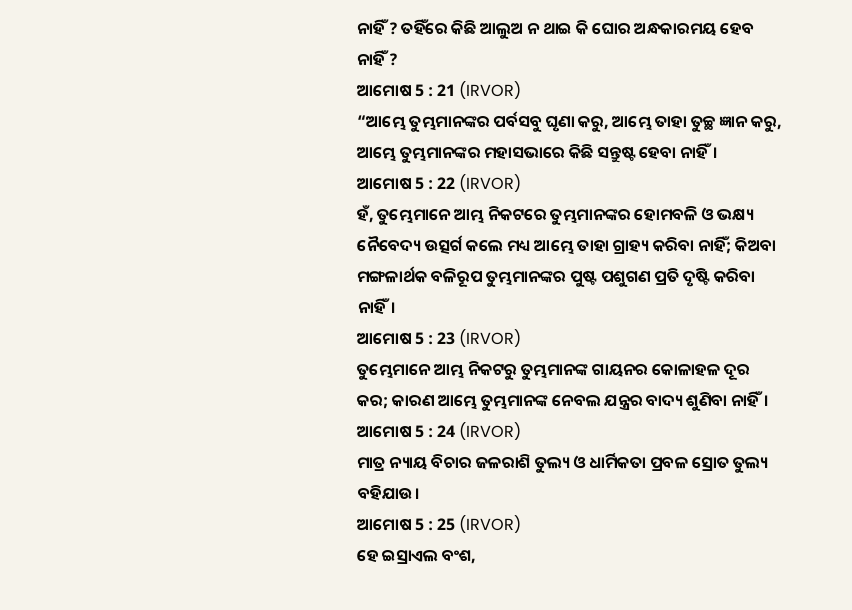ନାହିଁ ? ତହିଁରେ କିଛି ଆଲୁଅ ନ ଥାଇ କି ଘୋର ଅନ୍ଧକାରମୟ ହେବ ନାହିଁ ?
ଆମୋଷ 5 : 21 (IRVOR)
“ଆମ୍ଭେ ତୁମ୍ଭମାନଙ୍କର ପର୍ବସବୁ ଘୃଣା କରୁ, ଆମ୍ଭେ ତାହା ତୁଚ୍ଛ ଜ୍ଞାନ କରୁ, ଆମ୍ଭେ ତୁମ୍ଭମାନଙ୍କର ମହାସଭାରେ କିଛି ସନ୍ତୁଷ୍ଟ ହେବା ନାହିଁ।
ଆମୋଷ 5 : 22 (IRVOR)
ହଁ, ତୁମ୍ଭେମାନେ ଆମ୍ଭ ନିକଟରେ ତୁମ୍ଭମାନଙ୍କର ହୋମବଳି ଓ ଭକ୍ଷ୍ୟ ନୈବେଦ୍ୟ ଉତ୍ସର୍ଗ କଲେ ମଧ୍ୟ ଆମ୍ଭେ ତାହା ଗ୍ରାହ୍ୟ କରିବା ନାହିଁ; କିଅବା ମଙ୍ଗଳାର୍ଥକ ବଳିରୂପ ତୁମ୍ଭମାନଙ୍କର ପୁଷ୍ଟ ପଶୁଗଣ ପ୍ରତି ଦୃଷ୍ଟି କରିବା ନାହିଁ।
ଆମୋଷ 5 : 23 (IRVOR)
ତୁମ୍ଭେମାନେ ଆମ୍ଭ ନିକଟରୁ ତୁମ୍ଭମାନଙ୍କ ଗାୟନର କୋଳାହଳ ଦୂର କର; କାରଣ ଆମ୍ଭେ ତୁମ୍ଭମାନଙ୍କ ନେବଲ ଯନ୍ତ୍ରର ବାଦ୍ୟ ଶୁଣିବା ନାହିଁ।
ଆମୋଷ 5 : 24 (IRVOR)
ମାତ୍ର ନ୍ୟାୟ ବିଚାର ଜଳରାଶି ତୁଲ୍ୟ ଓ ଧାର୍ମିକତା ପ୍ରବଳ ସ୍ରୋତ ତୁଲ୍ୟ ବହିଯାଉ।
ଆମୋଷ 5 : 25 (IRVOR)
ହେ ଇସ୍ରାଏଲ ବଂଶ,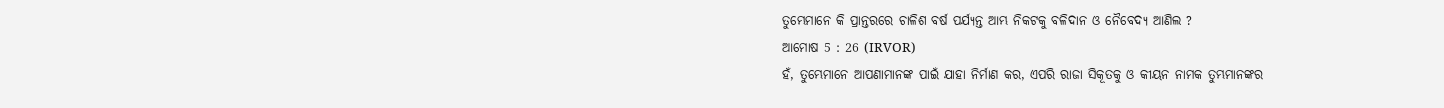ତୁମ୍ଭେମାନେ କି ପ୍ରାନ୍ତରରେ ଚାଳିଶ ବର୍ଷ ପର୍ଯ୍ୟନ୍ତ ଆମ୍ଭ ନିକଟକୁ ବଳିଦାନ ଓ ନୈବେଦ୍ୟ ଆଣିଲ ?
ଆମୋଷ 5 : 26 (IRVOR)
ହଁ, ତୁମ୍ଭେମାନେ ଆପଣାମାନଙ୍କ ପାଇଁ ଯାହା ନିର୍ମାଣ କର, ଏପରି ରାଜା ସିକୂତକୁ ଓ କୀୟନ ନାମକ ତୁମ୍ଭମାନଙ୍କର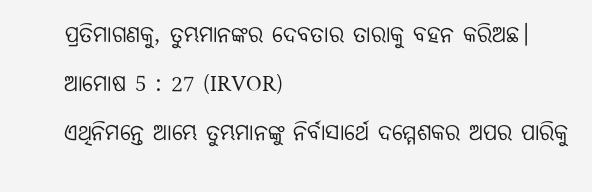ପ୍ରତିମାଗଣକୁ, ତୁମ୍ଭମାନଙ୍କର ଦେବତାର ତାରାକୁ ବହନ କରିଅଛ।
ଆମୋଷ 5 : 27 (IRVOR)
ଏଥିନିମନ୍ତେ ଆମ୍ଭେ ତୁମ୍ଭମାନଙ୍କୁ ନିର୍ବାସାର୍ଥେ ଦମ୍ମେଶକର ଅପର ପାରିକୁ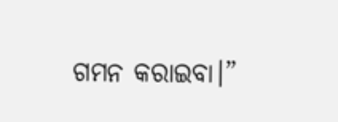ଗମନ କରାଇବା।”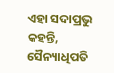ଏହା ସଦାପ୍ରଭୁ କହନ୍ତି, ସୈନ୍ୟାଧିପତି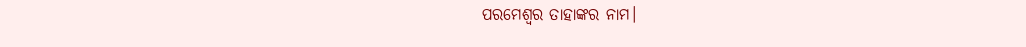ପରମେଶ୍ୱର ତାହାଙ୍କର ନାମ।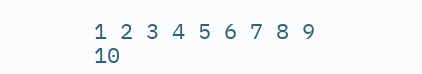1 2 3 4 5 6 7 8 9 10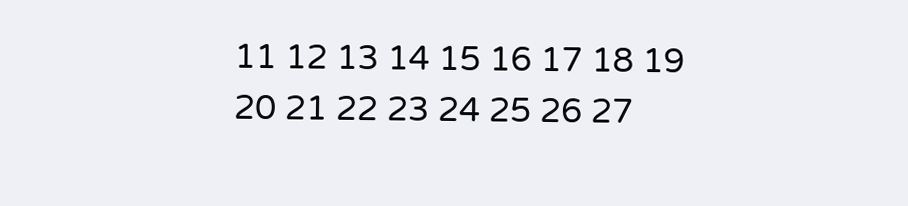11 12 13 14 15 16 17 18 19 20 21 22 23 24 25 26 27